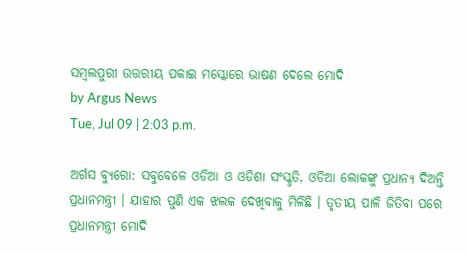ସମ୍ବଲପୁରୀ ଉତ୍ତରୀୟ ପକାଇ ମସ୍କୋରେ ଭାଷଣ ଦେଲେ ମୋଦି
by Argus News
Tue, Jul 09 | 2:03 p.m.

ଅର୍ଗସ ବ୍ୟୁରୋ: ସବୁବେଳେ ଓଡିଆ ଓ ଓଡିଶା ସଂସ୍କୃତି, ଓଡିଆ ଲୋକଙ୍କୁ ପ୍ରଧାନ୍ୟ ଦିଅନ୍ତି ପ୍ରଧାନମନ୍ତ୍ରୀ । ଯାହାର ପୁଣି ଏକ ଝଲକ ଦେଖିବାକୁ ମିଳିଛି । ତୃତୀୟ ପାଳି ଜିତିବା ପରେ ପ୍ରଧାନମନ୍ତ୍ରୀ ମୋଦି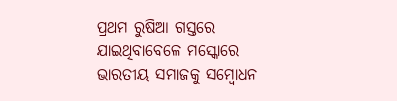ପ୍ରଥମ ରୁଷିଆ ଗସ୍ତରେ ଯାଇଥିବାବେଳେ ମସ୍କୋରେ ଭାରତୀୟ ସମାଜକୁ ସମ୍ବୋଧନ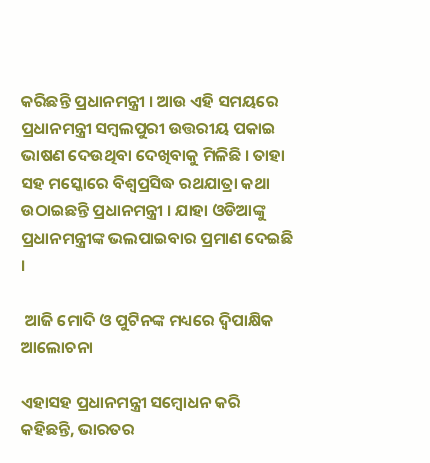କରିଛନ୍ତି ପ୍ରଧାନମନ୍ତ୍ରୀ । ଆଉ ଏହି ସମୟରେ ପ୍ରଧାନମନ୍ତ୍ରୀ ସମ୍ବଲପୁରୀ ଉତ୍ତରୀୟ ପକାଇ ଭାଷଣ ଦେଉଥିବା ଦେଖିବାକୁ ମିଳିଛି । ତାହା ସହ ମସ୍କୋରେ ବିଶ୍ୱପ୍ରସିଦ୍ଧ ରଥଯାତ୍ରା କଥା ଉଠାଇଛନ୍ତି ପ୍ରଧାନମନ୍ତ୍ରୀ । ଯାହା ଓଡିଆଙ୍କୁ ପ୍ରଧାନମନ୍ତ୍ରୀଙ୍କ ଭଲପାଇବାର ପ୍ରମାଣ ଦେଇଛି ।

 ଆଜି ମୋଦି ଓ ପୁଟିନଙ୍କ ମଧ୍ୟରେ ଦ୍ୱିପାକ୍ଷିକ ଆଲୋଚନା

ଏହାସହ ପ୍ରଧାନମନ୍ତ୍ରୀ ସମ୍ବୋଧନ କରି କହିଛନ୍ତି, ଭାରତର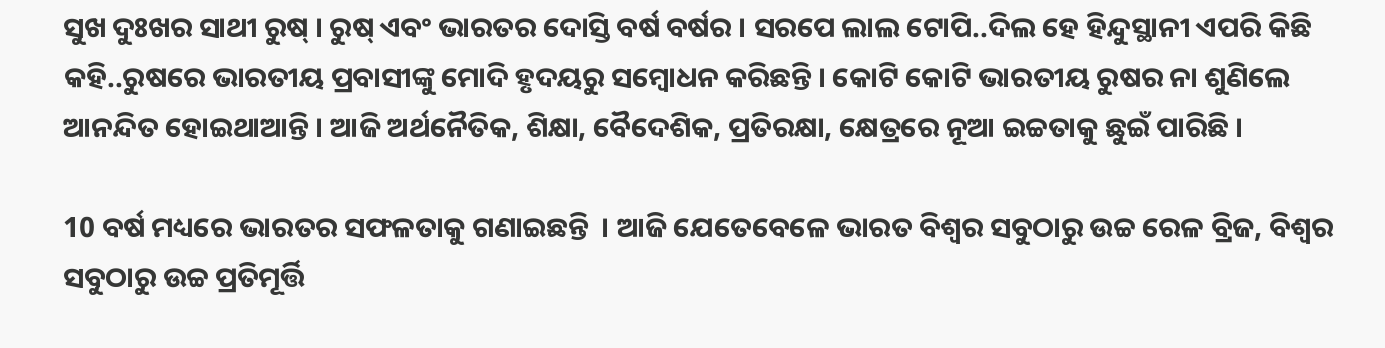ସୁଖ ଦୁଃଖର ସାଥୀ ରୁଷ୍ । ରୁଷ୍ ଏବଂ ଭାରତର ଦୋସ୍ତି ବର୍ଷ ବର୍ଷର । ସରପେ ଲାଲ ଟୋପି..ଦିଲ ହେ ହିନ୍ଦୁସ୍ଥାନୀ ଏପରି କିଛି କହି..ରୁଷରେ ଭାରତୀୟ ପ୍ରବାସୀଙ୍କୁ ମୋଦି ହୃଦୟରୁ ସମ୍ବୋଧନ କରିଛନ୍ତି । କୋଟି କୋଟି ଭାରତୀୟ ରୁଷର ନା ଶୁଣିଲେ ଆନନ୍ଦିତ ହୋଇଥାଆନ୍ତି । ଆଜି ଅର୍ଥନୈତିକ, ଶିକ୍ଷା, ବୈଦେଶିକ, ପ୍ରତିରକ୍ଷା, କ୍ଷେତ୍ରରେ ନୂଆ ଇଚ୍ଚତାକୁ ଛୁଇଁ ପାରିଛି ।

10 ବର୍ଷ ମଧ୍ୟରେ ଭାରତର ସଫଳତାକୁ ଗଣାଇଛନ୍ତି  । ଆଜି ଯେତେବେଳେ ଭାରତ ବିଶ୍ୱର ସବୁଠାରୁ ଉଚ୍ଚ ରେଳ ବ୍ରିଜ, ବିଶ୍ୱର ସବୁଠାରୁ ଉଚ୍ଚ ପ୍ରତିମୂର୍ତ୍ତି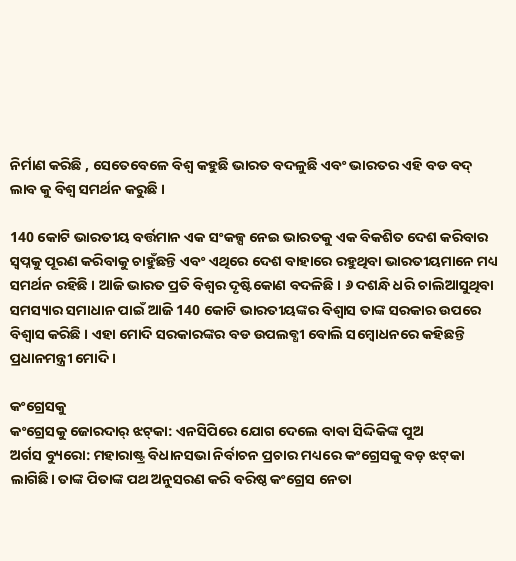ନିର୍ମାଣ କରିଛି , ସେତେବେଳେ ବିଶ୍ୱ କହୁଛି ଭାରତ ବଦଳୁଛି ଏବଂ ଭାରତର ଏହି ବଡ ବଦ୍ ଲାବ କୁ ବିଶ୍ବ ସମର୍ଥନ କରୁଛି ।

140 କୋଟି ଭାରତୀୟ ବର୍ତ୍ତମାନ ଏକ ସଂକଳ୍ପ ନେଇ ଭାରତକୁ ଏକ ବିକଶିତ ଦେଶ କରିବାର ସ୍ୱପ୍ନକୁ ପୂରଣ କରିବାକୁ ଚାହୁଁଛନ୍ତି ଏବଂ ଏଥିରେ ଦେଶ ବାହାରେ ରହୁଥିବା ଭାରତୀୟମାନେ ମଧ୍ୟ ସମର୍ଥନ ରହିଛି । ଆଜି ଭାରତ ପ୍ରତି ବିଶ୍ବର ଦୃଷ୍ଟିକୋଣ ବଦଳିଛି । ୬ ଦଶନ୍ଧି ଧରି ଚାଲିଆସୁଥିବା ସମସ୍ୟାର ସମାଧାନ ପାଇଁ ଆଜି 140 କୋଟି ଭାରତୀୟଙ୍କର ବିଶ୍ୱାସ ତାଙ୍କ ସରକାର ଉପରେ ବିଶ୍ବାସ କରିଛି । ଏହା ମୋଦି ସରକାରଙ୍କର ବଡ ଉପଲବ୍ଧୀ ବୋଲି ସମ୍ବୋଧନରେ କହିଛନ୍ତି ପ୍ରଧାନମନ୍ତ୍ରୀ ମୋଦି ।

କଂଗ୍ରେସକୁ
କଂଗ୍ରେସକୁ ଜୋରଦାର୍‌ ଝଟ୍‌କା: ଏନସିପିରେ ଯୋଗ ଦେଲେ ବାବା ସିଦ୍ଦିକିଙ୍କ ପୁଅ
ଅର୍ଗସ ବ୍ୟୁରୋ: ମହାରାଷ୍ଟ୍ର ବିଧାନସଭା ନିର୍ବାଚନ ପ୍ରଚାର ମଧ୍ୟରେ କଂଗ୍ରେସକୁ ବଡ଼ ଝଟ୍‌କା ଲାଗିଛି। ତାଙ୍କ ପିତାଙ୍କ ପଥ ଅନୁସରଣ କରି ବରିଷ୍ଠ କଂଗ୍ରେସ ନେତା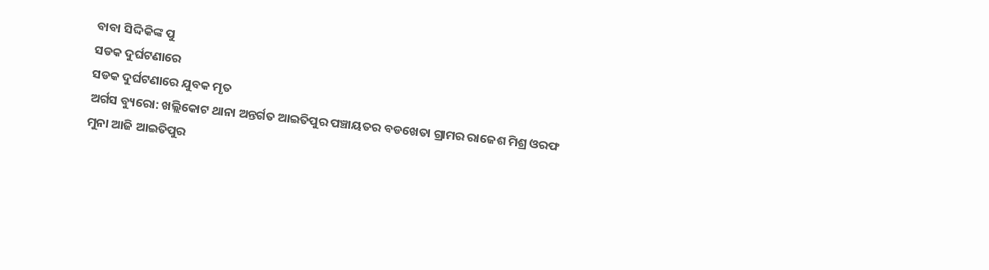ବାବା ସିଦ୍ଦିକିଙ୍କ ପୁ
ସଡକ ଦୁର୍ଘଟଣାରେ
ସଡକ ଦୁର୍ଘଟଣାରେ ଯୁବକ ମୃତ
ଅର୍ଗସ ବ୍ୟୁରୋ: ଖଲ୍ଲିକୋଟ ଥାନା ଅନ୍ତର୍ଗତ ଆଇତିପୁର ପଞ୍ଚାୟତର ବଡଖେତା ଗ୍ରାମର ରାଜେଶ ମିଶ୍ର ଓରଫ ମୁନା ଆଜି ଆଇତିପୁର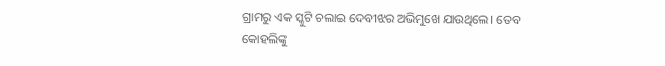ଗ୍ରାମରୁ ଏକ ସ୍କୁଟି ଚଲାଇ ଦେବୀଝର ଅଭିମୁଖେ ଯାଉଥିଲେ। ତେବ
କୋହଲିଙ୍କୁ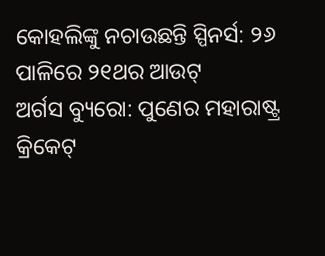କୋହଲିଙ୍କୁ ନଚାଉଛନ୍ତି ସ୍ପିନର୍ସ: ୨୬ ପାଳିରେ ୨୧ଥର ଆଉଟ୍‌
ଅର୍ଗସ ବ୍ୟୁରୋ: ପୁଣେର ମହାରାଷ୍ଟ୍ର କ୍ରିକେଟ୍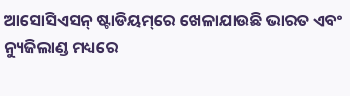ଆସୋସିଏସନ୍ ଷ୍ଟାଡିୟମ୍‌ରେ ଖେଳାଯାଉଛି ଭାରତ ଏବଂ ନ୍ୟୁଜିଲାଣ୍ଡ ମଧ୍ୟରେ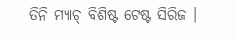ତିନି ମ୍ୟାଚ୍ ବିଶିଷ୍ଟ ଟେଷ୍ଟ ସିରିଜ ।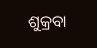ଶୁକ୍ରବା